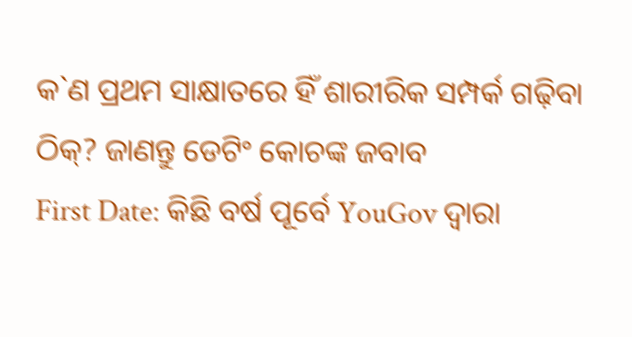କ`ଣ ପ୍ରଥମ ସାକ୍ଷାତରେ ହିଁ ଶାରୀରିକ ସମ୍ପର୍କ ଗଢ଼ିବା ଠିକ୍? ଜାଣନ୍ତୁ ଡେଟିଂ କୋଚଙ୍କ ଜବାବ
First Date: କିଛି ବର୍ଷ ପୂର୍ବେ YouGov ଦ୍ୱାରା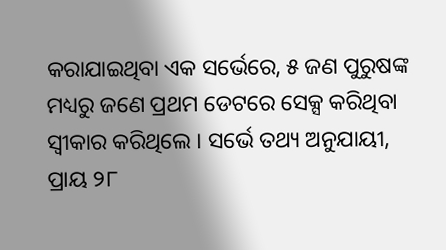କରାଯାଇଥିବା ଏକ ସର୍ଭେରେ, ୫ ଜଣ ପୁରୁଷଙ୍କ ମଧ୍ୟରୁ ଜଣେ ପ୍ରଥମ ଡେଟରେ ସେକ୍ସ କରିଥିବା ସ୍ୱୀକାର କରିଥିଲେ । ସର୍ଭେ ତଥ୍ୟ ଅନୁଯାୟୀ, ପ୍ରାୟ ୨୮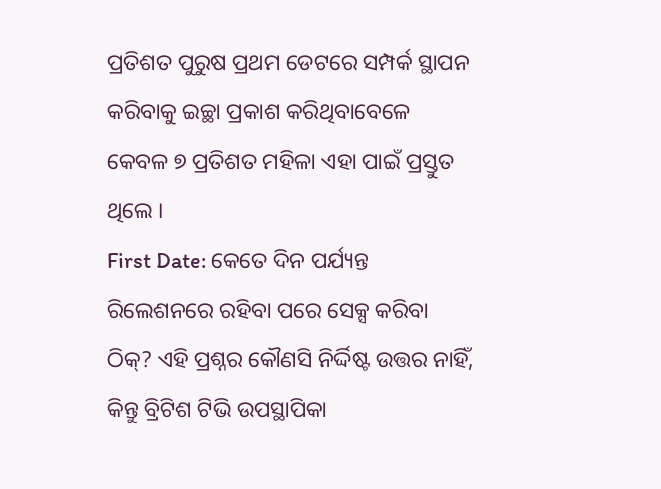ପ୍ରତିଶତ ପୁରୁଷ ପ୍ରଥମ ଡେଟରେ ସମ୍ପର୍କ ସ୍ଥାପନ କରିବାକୁ ଇଚ୍ଛା ପ୍ରକାଶ କରିଥିବାବେଳେ କେବଳ ୭ ପ୍ରତିଶତ ମହିଳା ଏହା ପାଇଁ ପ୍ରସ୍ତୁତ ଥିଲେ ।
First Date: କେତେ ଦିନ ପର୍ଯ୍ୟନ୍ତ ରିଲେଶନରେ ରହିବା ପରେ ସେକ୍ସ କରିବା ଠିକ୍? ଏହି ପ୍ରଶ୍ନର କୌଣସି ନିର୍ଦ୍ଦିଷ୍ଟ ଉତ୍ତର ନାହିଁ, କିନ୍ତୁ ବ୍ରିଟିଶ ଟିଭି ଉପସ୍ଥାପିକା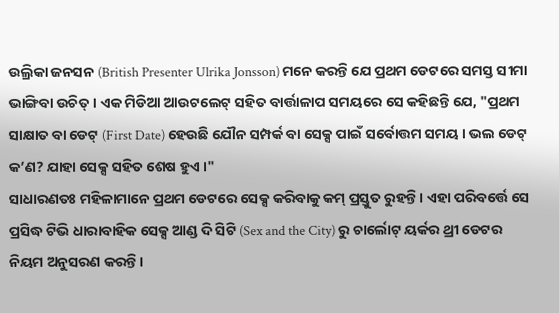ଉଲ୍ରିକା ଜନସନ (British Presenter Ulrika Jonsson) ମନେ କରନ୍ତି ଯେ ପ୍ରଥମ ଡେଟରେ ସମସ୍ତ ସୀମା ଭାଙ୍ଗିବା ଉଚିତ୍ । ଏକ ମିଡିଆ ଆଉଟଲେଟ୍ ସହିତ ବାର୍ତ୍ତାଳାପ ସମୟରେ ସେ କହିଛନ୍ତି ଯେ, "ପ୍ରଥମ ସାକ୍ଷାତ ବା ଡେଟ୍ (First Date) ହେଉଛି ଯୌନ ସମ୍ପର୍କ ବା ସେକ୍ସ ପାଇଁ ସର୍ବୋତ୍ତମ ସମୟ । ଭଲ ଡେଟ୍ କ’ଣ? ଯାହା ସେକ୍ସ ସହିତ ଶେଷ ହୁଏ ।"
ସାଧାରଣତଃ ମହିଳାମାନେ ପ୍ରଥମ ଡେଟରେ ସେକ୍ସ କରିବାକୁ କମ୍ ପ୍ରସ୍ତୁତ ରୁହନ୍ତି । ଏହା ପରିବର୍ତ୍ତେ ସେ ପ୍ରସିଦ୍ଧ ଟିଭି ଧାରାବାହିକ ସେକ୍ସ ଆଣ୍ଡ ଦି ସିଟି (Sex and the City) ରୁ ଚାର୍ଲୋଟ୍ ୟର୍କର ଥ୍ରୀ ଡେଟର ନିୟମ ଅନୁସରଣ କରନ୍ତି ।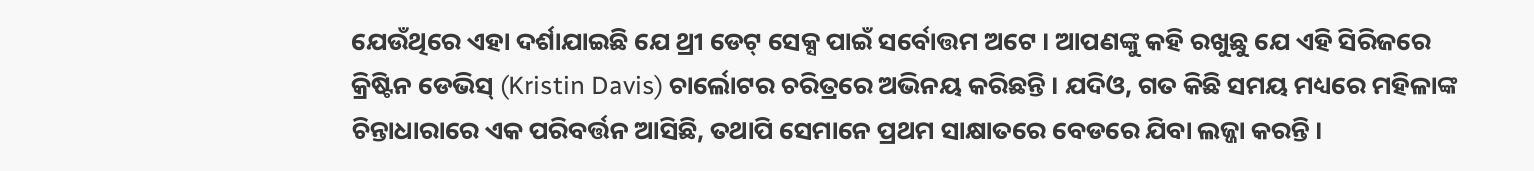ଯେଉଁଥିରେ ଏହା ଦର୍ଶାଯାଇଛି ଯେ ଥ୍ରୀ ଡେଟ୍ ସେକ୍ସ ପାଇଁ ସର୍ବୋତ୍ତମ ଅଟେ । ଆପଣଙ୍କୁ କହି ରଖୁଛୁ ଯେ ଏହି ସିରିଜରେ କ୍ରିଷ୍ଟିନ ଡେଭିସ୍ (Kristin Davis) ଚାର୍ଲୋଟର ଚରିତ୍ରରେ ଅଭିନୟ କରିଛନ୍ତି । ଯଦିଓ, ଗତ କିଛି ସମୟ ମଧ୍ୟରେ ମହିଳାଙ୍କ ଚିନ୍ତାଧାରାରେ ଏକ ପରିବର୍ତ୍ତନ ଆସିଛି, ତଥାପି ସେମାନେ ପ୍ରଥମ ସାକ୍ଷାତରେ ବେଡରେ ଯିବା ଲଜ୍ଜା କରନ୍ତି ।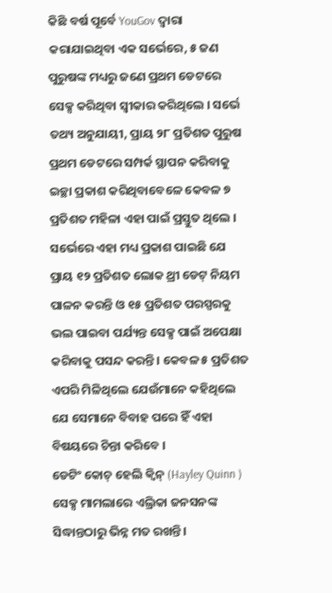କିଛି ବର୍ଷ ପୂର୍ବେ YouGov ଦ୍ୱାରା କରାଯାଇଥିବା ଏକ ସର୍ଭେରେ, ୫ ଜଣ ପୁରୁଷଙ୍କ ମଧ୍ୟରୁ ଜଣେ ପ୍ରଥମ ଡେଟରେ ସେକ୍ସ କରିଥିବା ସ୍ୱୀକାର କରିଥିଲେ । ସର୍ଭେ ତଥ୍ୟ ଅନୁଯାୟୀ, ପ୍ରାୟ ୨୮ ପ୍ରତିଶତ ପୁରୁଷ ପ୍ରଥମ ଡେଟରେ ସମ୍ପର୍କ ସ୍ଥାପନ କରିବାକୁ ଇଚ୍ଛା ପ୍ରକାଶ କରିଥିବାବେଳେ କେବଳ ୭ ପ୍ରତିଶତ ମହିଳା ଏହା ପାଇଁ ପ୍ରସ୍ତୁତ ଥିଲେ । ସର୍ଭେରେ ଏହା ମଧ୍ୟ ପ୍ରକାଶ ପାଇଛି ଯେ ପ୍ରାୟ ୧୨ ପ୍ରତିଶତ ଲୋକ ଥ୍ରୀ ଡେଟ୍ ନିୟମ ପାଳନ କରନ୍ତି ଓ ୧୫ ପ୍ରତିଶତ ପରସ୍ପରକୁ ଭଲ ପାଇବା ପର୍ଯ୍ୟନ୍ତ ସେକ୍ସ ପାଇଁ ଅପେକ୍ଷା କରିବାକୁ ପସନ୍ଦ କରନ୍ତି । କେବଳ ୫ ପ୍ରତିଶତ ଏପରି ମିଳିଥିଲେ ଯେଉଁମାନେ କହିଥିଲେ ଯେ ସେମାନେ ବିବାହ ପରେ ହିଁ ଏହା ବିଷୟରେ ଚିନ୍ତା କରିବେ ।
ଡେଟିଂ କୋଚ୍ ହେଲି କ୍ୱିନ୍ (Hayley Quinn ) ସେକ୍ସ ମାମଲାରେ ଏଲ୍ରିକା ଜନସନଙ୍କ ସିଦ୍ଧାନ୍ତଠାରୁ ଭିନ୍ନ ମତ ରଖନ୍ତି ।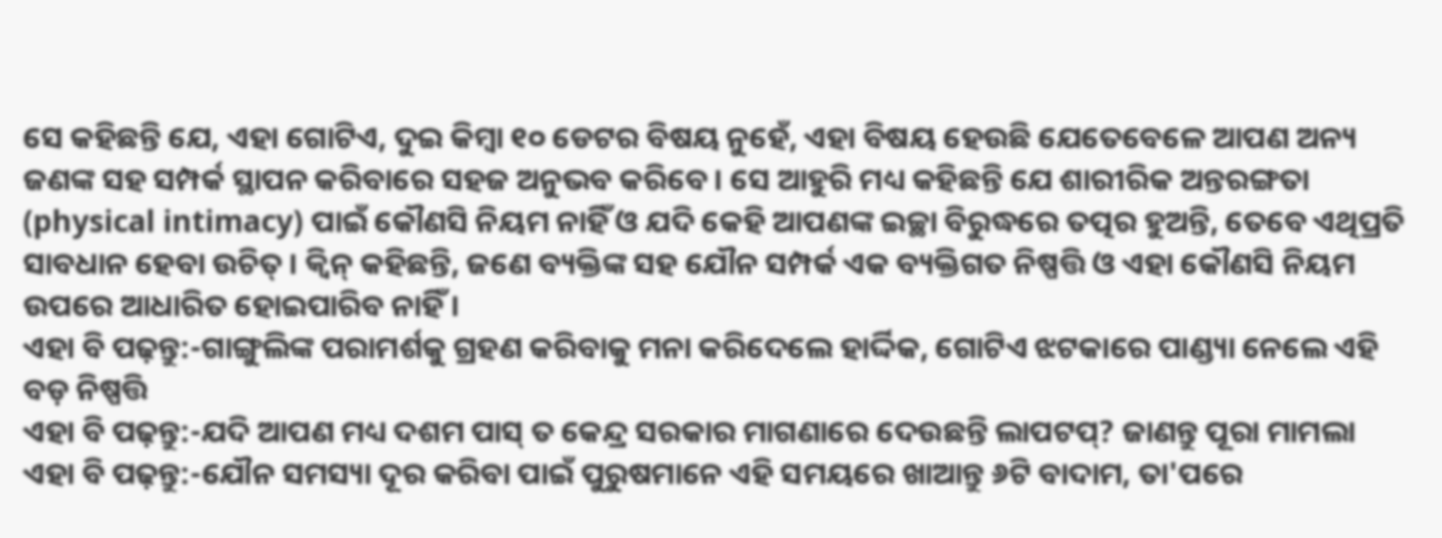ସେ କହିଛନ୍ତି ଯେ, ଏହା ଗୋଟିଏ, ଦୁଇ କିମ୍ବା ୧୦ ଡେଟର ବିଷୟ ନୁହେଁ, ଏହା ବିଷୟ ହେଉଛି ଯେତେବେଳେ ଆପଣ ଅନ୍ୟ ଜଣଙ୍କ ସହ ସମ୍ପର୍କ ସ୍ଥାପନ କରିବାରେ ସହଜ ଅନୁଭବ କରିବେ । ସେ ଆହୁରି ମଧ୍ୟ କହିଛନ୍ତି ଯେ ଶାରୀରିକ ଅନ୍ତରଙ୍ଗତା (physical intimacy) ପାଇଁ କୌଣସି ନିୟମ ନାହିଁ ଓ ଯଦି କେହି ଆପଣଙ୍କ ଇଚ୍ଛା ବିରୁଦ୍ଧରେ ତତ୍ପର ହୁଅନ୍ତି, ତେବେ ଏଥିପ୍ରତି ସାବଧାନ ହେବା ଉଚିତ୍ । କ୍ୱିନ୍ କହିଛନ୍ତି, ଜଣେ ବ୍ୟକ୍ତିଙ୍କ ସହ ଯୌନ ସମ୍ପର୍କ ଏକ ବ୍ୟକ୍ତିଗତ ନିଷ୍ପତ୍ତି ଓ ଏହା କୌଣସି ନିୟମ ଉପରେ ଆଧାରିତ ହୋଇପାରିବ ନାହିଁ ।
ଏହା ବି ପଢ଼ନ୍ତୁ:-ଗାଙ୍ଗୁଲିଙ୍କ ପରାମର୍ଶକୁ ଗ୍ରହଣ କରିବାକୁ ମନା କରିଦେଲେ ହାର୍ଦ୍ଦିକ, ଗୋଟିଏ ଝଟକାରେ ପାଣ୍ଡ୍ୟା ନେଲେ ଏହି ବଡ଼ ନିଷ୍ପତ୍ତି
ଏହା ବି ପଢ଼ନ୍ତୁ:-ଯଦି ଆପଣ ମଧ୍ୟ ଦଶମ ପାସ୍ ତ କେନ୍ଦ୍ର ସରକାର ମାଗଣାରେ ଦେଉଛନ୍ତି ଲାପଟପ୍? ଜାଣନ୍ତୁ ପୂରା ମାମଲା
ଏହା ବି ପଢ଼ନ୍ତୁ:-ଯୌନ ସମସ୍ୟା ଦୂର କରିବା ପାଇଁ ପୁରୁଷମାନେ ଏହି ସମୟରେ ଖାଆନ୍ତୁ ୬ଟି ବାଦାମ, ତା'ପରେ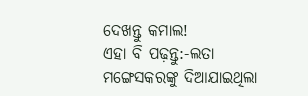ଦେଖନ୍ତୁ କମାଲ!
ଏହା ବି ପଢ଼ନ୍ତୁ:-ଲତା ମଙ୍ଗେସକରଙ୍କୁ ଦିଆଯାଇଥିଲା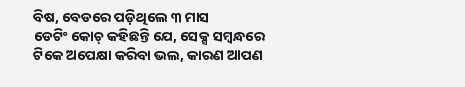ବିଷ, ବେଡରେ ପଡ଼ିଥିଲେ ୩ ମାସ
ଡେଟିଂ କୋଚ୍ କହିଛନ୍ତି ଯେ, ସେକ୍ସ ସମ୍ବନ୍ଧରେ ଟିକେ ଅପେକ୍ଷା କରିବା ଭଲ, କାରଣ ଆପଣ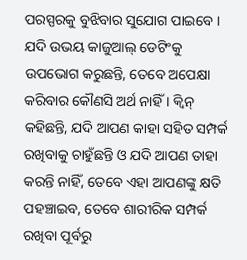ପରସ୍ପରକୁ ବୁଝିବାର ସୁଯୋଗ ପାଇବେ । ଯଦି ଉଭୟ କାଜୁଆଲ୍ ଡେଟିଂକୁ ଉପଭୋଗ କରୁଛନ୍ତି, ତେବେ ଅପେକ୍ଷା କରିବାର କୌଣସି ଅର୍ଥ ନାହିଁ । କ୍ୱିନ୍ କହିଛନ୍ତି, ଯଦି ଆପଣ କାହା ସହିତ ସମ୍ପର୍କ ରଖିବାକୁ ଚାହୁଁଛନ୍ତି ଓ ଯଦି ଆପଣ ତାହା କରନ୍ତି ନାହିଁ, ତେବେ ଏହା ଆପଣଙ୍କୁ କ୍ଷତି ପହଞ୍ଚାଇବ, ତେବେ ଶାରୀରିକ ସମ୍ପର୍କ ରଖିବା ପୂର୍ବରୁ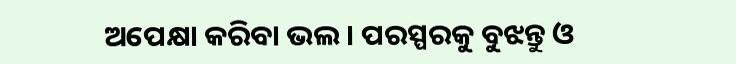ଅପେକ୍ଷା କରିବା ଭଲ । ପରସ୍ପରକୁ ବୁଝନ୍ତୁ ଓ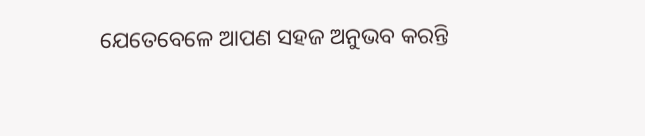ଯେତେବେଳେ ଆପଣ ସହଜ ଅନୁଭବ କରନ୍ତି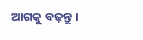ଆଗକୁ ବଢ଼ନ୍ତୁ ।